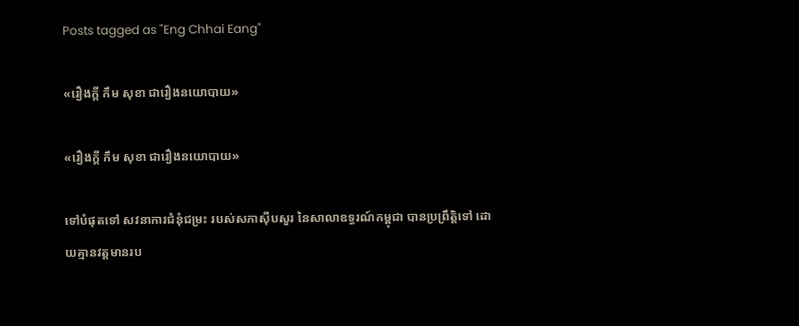Posts tagged as "Eng Chhai Eang"

«រឿងក្ដី កឹម សុខា ជារឿងនយោបាយ»

«រឿងក្ដី កឹម សុខា ជារឿងនយោបាយ»

ទៅបំផុតទៅ សវនាការជំនុំជម្រះ របស់សភាស៊ីបសួរ នៃសាលាឧទ្ធរណ៍កម្ពុជា បានប្រព្រឹត្តិទៅ ដោយគ្មានវត្តមានរប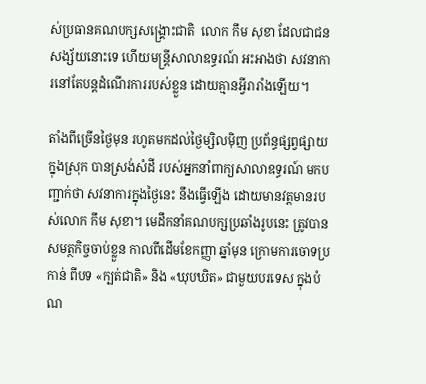ស់ប្រធានគណបក្សសង្គ្រោះជាតិ  លោក កឹម សុខា ដែលជាជនសង្ស័យនោះទេ ហើយមន្ត្រីសាលាឧទ្ធរណ៍ អះអាងថា សវនាការនៅតែបន្តដំណើរការរបស់ខ្លួន ដោយគ្មានអ្វីរារាំងឡើយ។

តាំងពីច្រើនថ្ងៃមុន រហូតមកដល់ថ្ងៃម្សិលម៉ិញ ប្រព័ន្ធផ្សព្វផ្សាយក្នុងស្រុក បានស្រង់សំដី របស់អ្នកនាំពាក្យសាលាឧទ្ធរណ៍ មកបញ្ជាក់ថា សវនាការក្នុងថ្ងៃនេះ នឹងធ្វើឡើង ដោយមានវត្តមានរបស់លោក កឹម សុខា។ មេដឹកនាំគណបក្សប្រឆាំងរូបនេះ ត្រូវបានសមត្ថកិច្ចចាប់ខ្លួន កាលពីដើមខែកញ្ញា ឆ្នាំមុន ក្រោមការចោទប្រកាន់ ពីបទ «ក្បត់ជាតិ» និង «ឃុបឃិត» ជាមួយបរទេស ក្នុងបំណ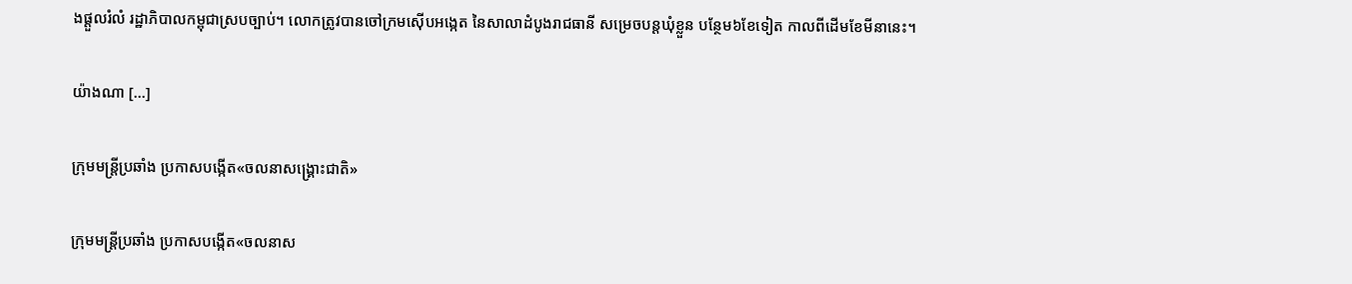ងផ្ដួលរំលំ រដ្ឋាភិបាលកម្ពុជាស្របច្បាប់។ លោកត្រូវបានចៅក្រមស៊ើបអង្កេត នៃសាលាដំបូងរាជធានី សម្រេចបន្តឃុំខ្លួន បន្ថែម៦ខែទៀត កាលពីដើមខែមីនានេះ។

យ៉ាងណា [...]

ក្រុមមន្ត្រីប្រឆាំង ប្រកាសបង្កើត«ចលនាសង្គ្រោះជាតិ»

ក្រុមមន្ត្រីប្រឆាំង ប្រកាសបង្កើត«ចលនាស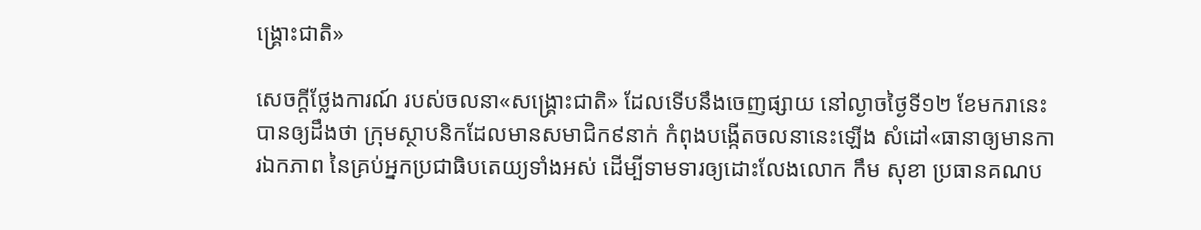ង្គ្រោះជាតិ»

សេចក្ដីថ្លែងការណ៍ របស់ចលនា«សង្គ្រោះជាតិ» ដែលទើបនឹងចេញផ្សាយ នៅល្ងាចថ្ងៃទី១២ ខែមករានេះ បានឲ្យដឹងថា ក្រុមស្ថាបនិកដែលមានសមាជិក៩នាក់ កំពុងបង្កើតចលនានេះឡើង សំដៅ«ធានាឲ្យមានការឯកភាព នៃគ្រប់អ្នកប្រជាធិបតេយ្យទាំងអស់ ដើម្បីទាមទារឲ្យដោះលែងលោក កឹម សុខា ប្រធានគណប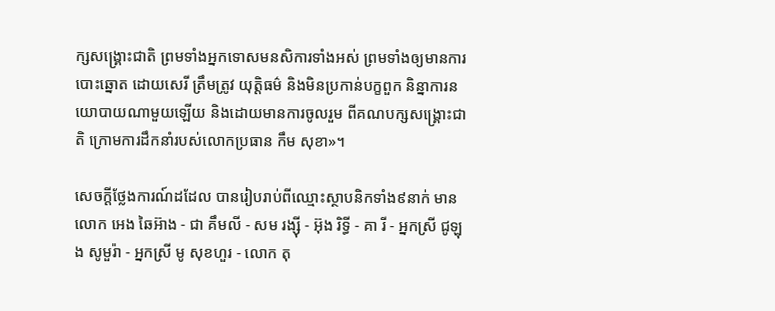ក្សសង្គ្រោះជាតិ ព្រមទាំងអ្នកទោសមនសិការទាំងអស់ ព្រមទាំងឲ្យមានការបោះឆ្នោត ដោយសេរី ត្រឹមត្រូវ យុត្តិធម៌ និងមិនប្រកាន់បក្ខពួក និន្នាការនយោបាយណាមួយឡើយ និងដោយមានការចូលរួម ពីគណបក្សសង្គ្រោះជាតិ ក្រោមការដឹកនាំរបស់លោកប្រធាន កឹម សុខា»។

សេចក្ដីថ្លែងការណ៍ដដែល បានរៀបរាប់ពីឈ្មោះស្ថាបនិកទាំង៩នាក់ មានលោក អេង ឆៃអ៊ាង - ជា គឹមលី - សម រង្ស៊ី - អ៊ុង រិទ្ធី - គា រី - អ្នកស្រី ជូឡុង សូមួរ៉ា - អ្នកស្រី មូ សុខហួរ - លោក តុ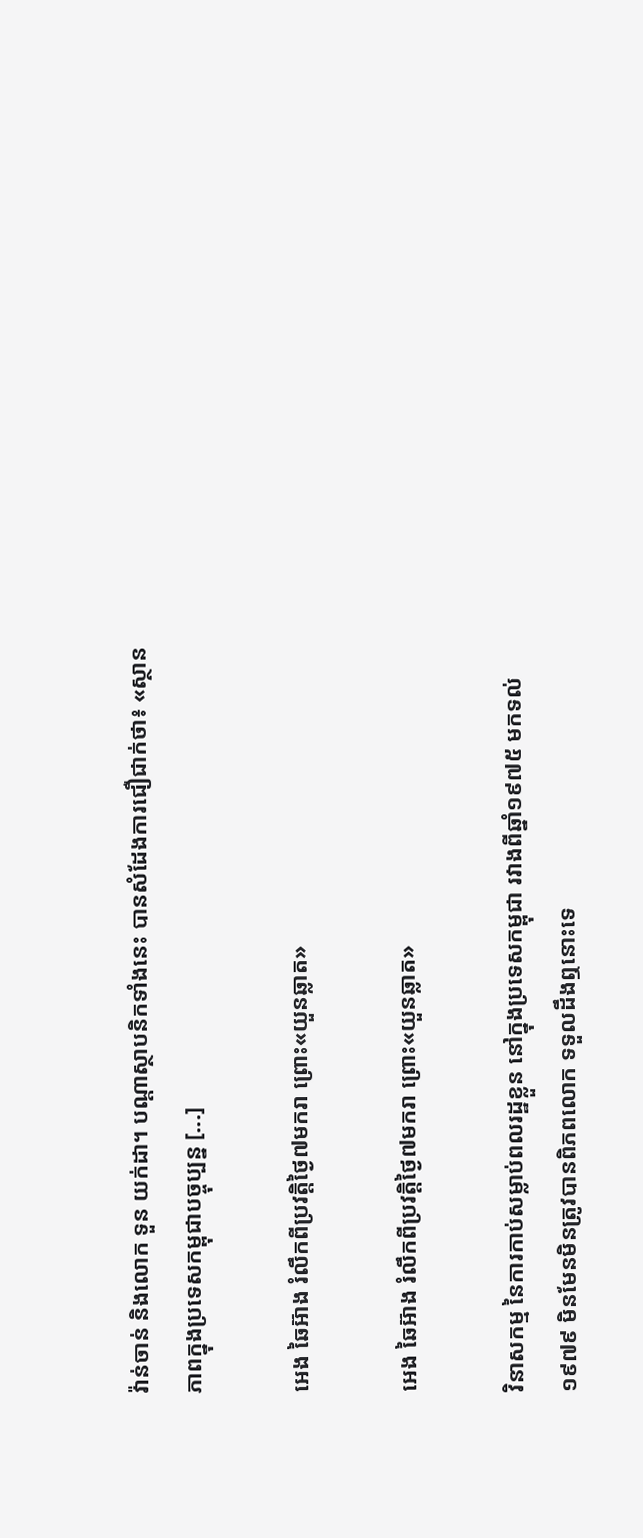វ៉ាន់ចាន់ និងលោក ទួន យក់ដា។ បណ្ដាស្ថាបនិកទាំងនេះ បានសំដែងការជឿជាក់ថា៖ «ស្ថានភាពក្នុងប្រទេសកម្ពុជាបច្ចុប្បន្ន [...]

អេង ឆៃអ៊ាង រំលឹកពីប្រវត្តិថ្ងៃ៧មករា ព្រោះ«យួនឆ្លាត»

អេង ឆៃអ៊ាង រំលឹកពីប្រវត្តិថ្ងៃ៧មករា ព្រោះ«យួនឆ្លាត»

វិនាសកម្ម នៃការកាប់សម្លាប់ពលរដ្ឋខ្លួន នៅក្នុងប្រទេសកម្ពុជា រវាងពីឆ្នាំ១៩៧៥ មកទល់១៩៧៩ មិនមែនមិនត្រូវបានពិភពលោក ទទួលដឹងឮនោះទេ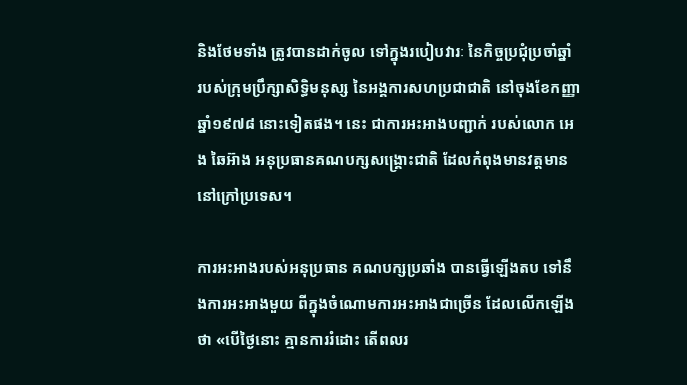និងថែមទាំង ត្រូវបានដាក់ចូល ទៅក្នុងរបៀបវារៈ នៃកិច្ចប្រជុំប្រចាំឆ្នាំ របស់ក្រុមប្រឹក្សាសិទ្ធិមនុស្ស នៃអង្គការសហប្រជាជាតិ នៅចុងខែកញ្ញា ឆ្នាំ១៩៧៨ នោះទៀតផង។ នេះ ជាការអះអាងបញ្ជាក់ របស់លោក អេង ឆៃអ៊ាង អនុប្រធានគណបក្សសង្គ្រោះជាតិ ដែលកំពុងមានវត្តមាន នៅក្រៅប្រទេស។

ការអះអាងរបស់អនុប្រធាន គណបក្សប្រឆាំង បានធ្វើឡើងតប ទៅនឹងការអះអាងមួយ ពីក្នុងចំណោមការអះអាងជាច្រើន ដែលលើកឡើងថា «បើថ្ងៃនោះ គ្មានការរំដោះ តើពលរ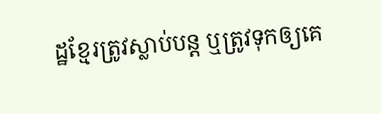ដ្ឋខ្មែរត្រូវស្លាប់បន្ត ឬត្រូវទុកឲ្យគេ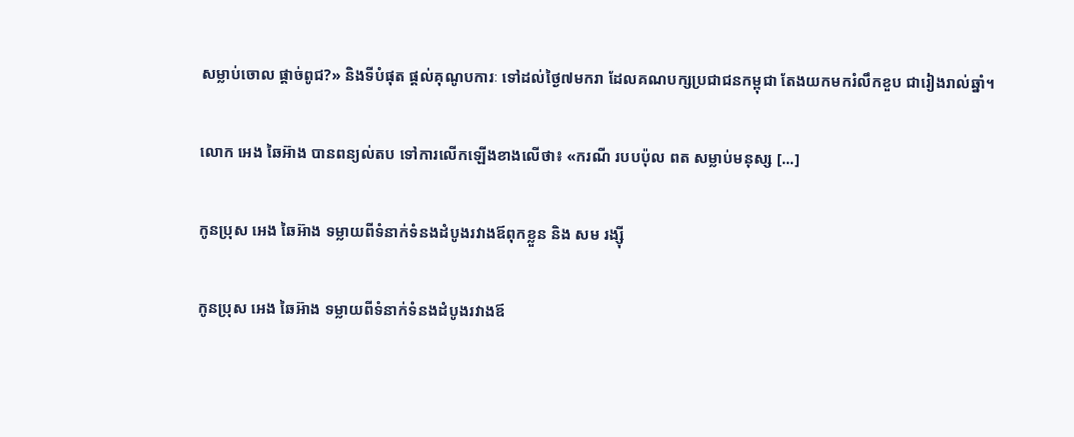សម្លាប់ចោល ផ្តាច់ពូជ?» និងទីបំផុត ផ្ដល់គុណូបការៈ ទៅដល់ថ្ងៃ៧មករា ដែលគណបក្សប្រជាជនកម្ពុជា តែងយកមករំលឹកខួប ជារៀងរាល់ឆ្នាំ។

លោក អេង ឆៃអ៊ាង បានពន្យល់តប ទៅការលើកឡើងខាងលើថា៖ «ករណី របបប៉ុល ពត សម្លាប់មនុស្ស [...]

កូនប្រុស អេង ឆៃអ៊ាង ទម្លាយពីទំនាក់ទំនងដំបូងរវាងឪពុកខ្លួន និង សម រង្ស៊ី

កូនប្រុស អេង ឆៃអ៊ាង ទម្លាយពីទំនាក់ទំនងដំបូងរវាងឪ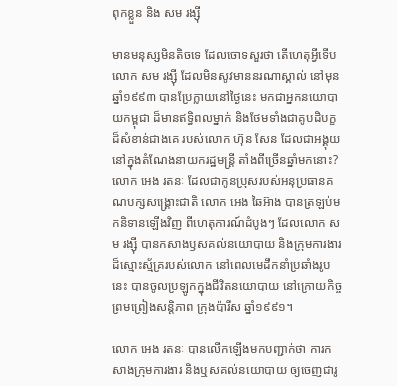ពុកខ្លួន និង សម រង្ស៊ី

មានមនុស្សមិនតិចទេ ដែលចោទសួរថា តើហេតុអ្វីទើបលោក សម រង្ស៊ី ដែលមិនសូវមាននរណាស្គាល់ នៅមុនឆ្នាំ១៩៩៣ បានប្រែក្លាយនៅថ្ងៃនេះ មកជាអ្នកនយោបាយកម្ពុជា ដ៏មានឥទ្ធិពលម្នាក់ និងថែមទាំងជាគូបដិបក្ខ ដ៏សំខាន់ជាងគេ របស់លោក ហ៊ុន សែន ដែលជាអង្គុយ នៅក្នុងតំណែងនាយករដ្ឋមន្ត្រី តាំងពីច្រើនឆ្នាំមកនោះ? លោក អេង រតនៈ ដែលជាកូនប្រុសរបស់អនុប្រធានគណបក្សសង្គ្រោះជាតិ លោក អេង ឆៃអ៊ាង បានត្រឡប់មកនិទានឡើងវិញ ពីហេតុការណ៍ដំបូងៗ ដែលលោក សម រង្ស៊ី បានកសាងឫសគល់នយោបាយ និងក្រុមការងារដ៏ស្មោះស្ម័គ្ររបស់លោក នៅពេលមេដឹកនាំប្រឆាំងរូបនេះ បានចូលប្រឡូកក្នុងជីវិតនយោបាយ នៅក្រោយកិច្ចព្រមព្រៀងសន្តិភាព ក្រុងប៉ារីស ឆ្នាំ១៩៩១។

លោក អេង រតនៈ បានលើកឡើងមកបញ្ជាក់ថា ការកសាងក្រុមការងារ និងឬសគល់នយោបាយ ឲ្យចេញជារូ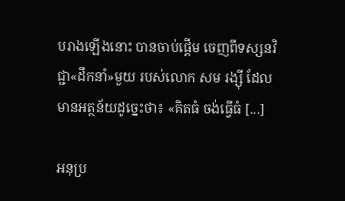បរាងឡើងនោះ បានចាប់ផ្ដើម ចេញពីទស្សនវិជ្ជា«ដឹកនាំ»មួយ របស់លោក សម រង្ស៊ី ដែលមានអត្ថន័យដូច្នេះថា៖ «គិតធំ ចង់ធ្វើធំ [...]

អនុប្រ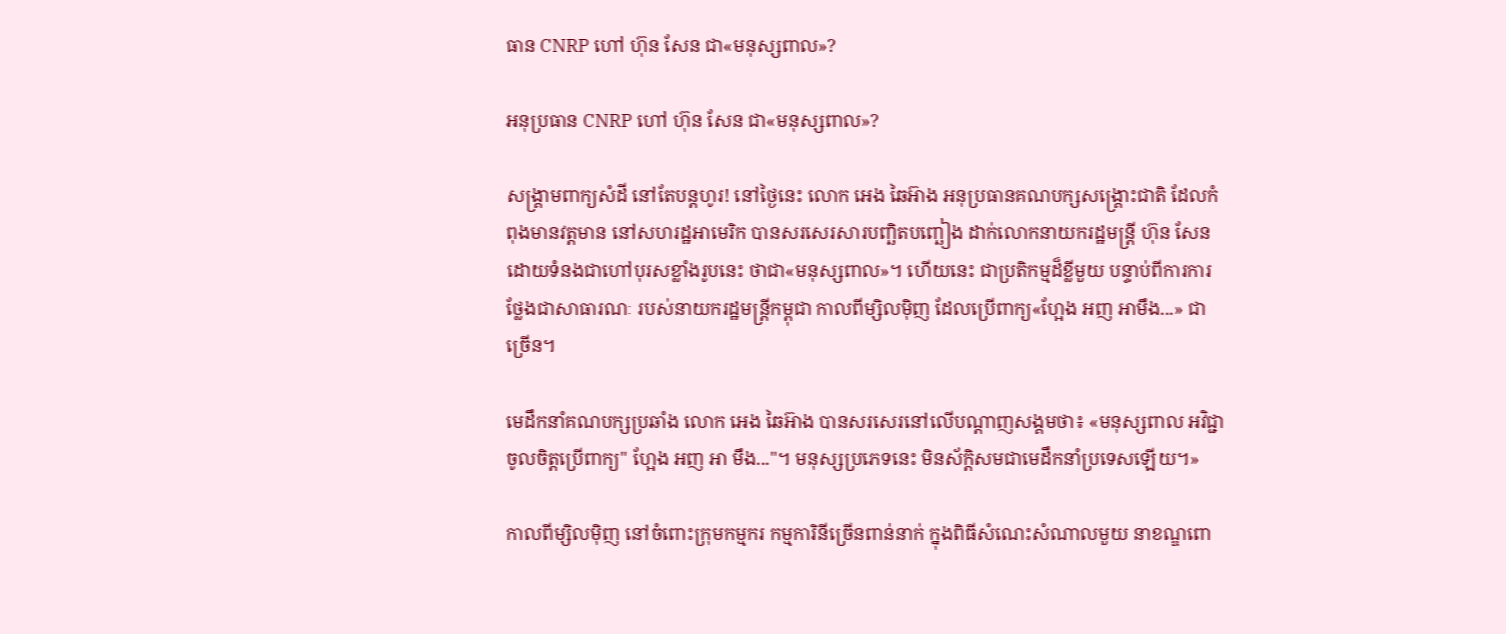ធាន CNRP ហៅ ហ៊ុន សែន ជា«មនុស្សពាល»?

អនុប្រធាន CNRP ហៅ ហ៊ុន សែន ជា«មនុស្សពាល»?

សង្គ្រាមពាក្យសំដី នៅតែបន្តហូរ! នៅថ្ងៃនេះ លោក អេង ឆៃអ៊ាង អនុប្រធានគណបក្សសង្គ្រោះជាតិ ដែលកំពុងមានវត្តមាន នៅសហរដ្ឋអាមេរិក បានសរសេរសារបញ្ឆិតបញ្ឆៀង ដាក់លោកនាយករដ្ឋមន្ត្រី ហ៊ុន សែន ដោយទំនងជាហៅបុរសខ្លាំងរូបនេះ ថាជា«មនុស្សពាល»។ ហើយនេះ ជាប្រតិកម្មដ៏ខ្លីមួយ បន្ទាប់ពីការការថ្លែងជាសាធារណៈ របស់នាយករដ្ឋមន្ត្រីកម្ពុជា កាលពីម្សិលម៉ិញ ដែលប្រើពាក្យ«ហ្អែង អញ អាមឹង...» ជាច្រើន។

មេដឹកនាំគណបក្សប្រឆាំង លោក អេង ឆៃអ៊ាង បានសរសេរនៅលើបណ្ដាញសង្គមថា៖ «មនុស្សពាល អវិជ្ជា ចូលចិត្តប្រើពាក្យ" ហ្អែង អញ អា មឹង..."។ មនុស្សប្រភេទនេះ មិនស័ក្តិសមជាមេដឹកនាំប្រទេសឡើយ។»

កាលពីម្សិលម៉ិញ នៅចំពោះក្រុមកម្មករ កម្មការិនីច្រើនពាន់នាក់ ក្នុងពិធីសំណេះសំណាលមួយ នាខណ្ឌពោ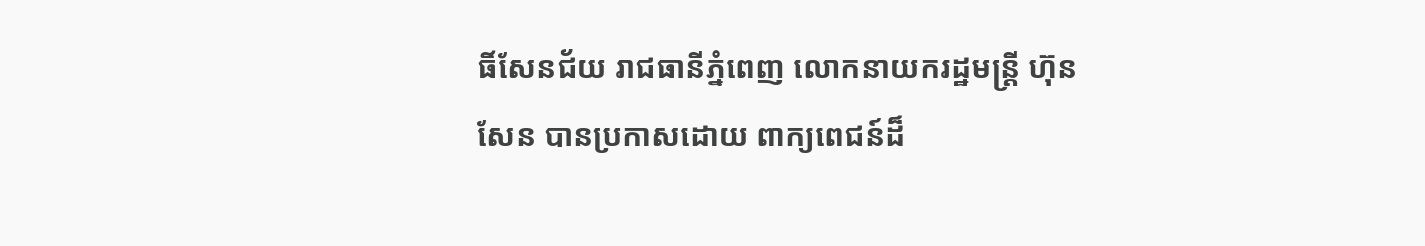ធិ៍សែនជ័យ រាជធានីភ្នំពេញ លោកនាយករដ្ឋមន្ត្រី ហ៊ុន សែន បានប្រកាសដោយ ពាក្យពេជន៍ដ៏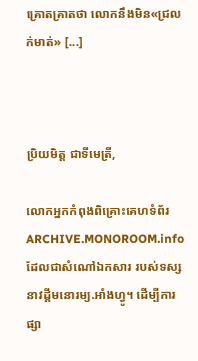គ្រោតគ្រាតថា លោកនឹងមិន«ជ្រលក់មាត់» [...]



ប្រិយមិត្ត ជាទីមេត្រី,

លោកអ្នកកំពុងពិគ្រោះគេហទំព័រ ARCHIVE.MONOROOM.info ដែលជាសំណៅឯកសារ របស់ទស្សនាវដ្ដីមនោរម្យ.អាំងហ្វូ។ ដើម្បីការផ្សា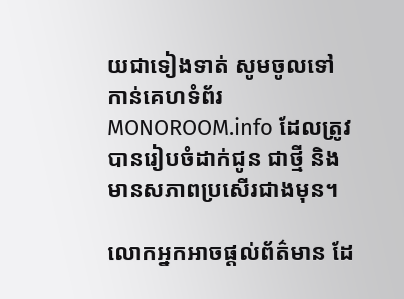យជាទៀងទាត់ សូមចូលទៅកាន់គេហទំព័រ MONOROOM.info ដែលត្រូវបានរៀបចំដាក់ជូន ជាថ្មី និងមានសភាពប្រសើរជាងមុន។

លោកអ្នកអាចផ្ដល់ព័ត៌មាន ដែ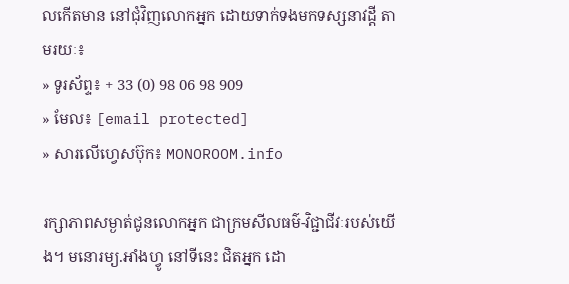លកើតមាន នៅជុំវិញលោកអ្នក ដោយទាក់ទងមកទស្សនាវដ្ដី តាមរយៈ៖
» ទូរស័ព្ទ៖ + 33 (0) 98 06 98 909
» មែល៖ [email protected]
» សារលើហ្វេសប៊ុក៖ MONOROOM.info

រក្សាភាពសម្ងាត់ជូនលោកអ្នក ជាក្រមសីលធម៌-វិជ្ជាជីវៈរបស់យើង។ មនោរម្យ.អាំងហ្វូ នៅទីនេះ ជិតអ្នក ដោ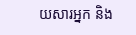យសារអ្នក និង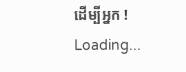ដើម្បីអ្នក !
Loading...